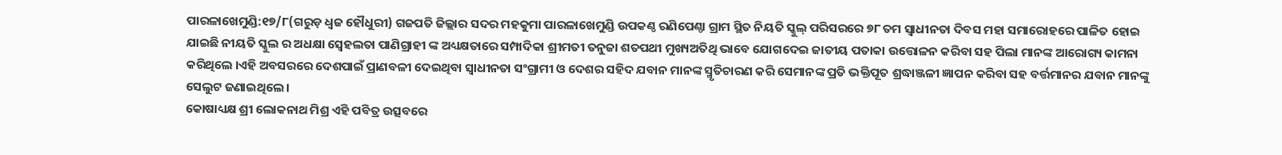ପାରଳାଖେମୁଣ୍ଡି:୧୭/୮(ଗରୁଡ଼ ଧ୍ଵଜ ହୌଧୁରୀ) ଗଜପତି ଜିଲ୍ଲାର ସଦର ମହକୁମା ପାରଳାଖେମୁଣ୍ଡି ଉପକଣ୍ଠ ରଣିପେଣ୍ଠା ଗ୍ରାମ ସ୍ଥିତ ନିୟତି ସ୍କୁଲ୍ ପରିସରରେ ୭୮ ତମ ସ୍ଵାଧୀନତା ଦିବସ ମହା ସମାରୋହରେ ପାଳିତ ହୋଇ ଯାଇଛି ନୀୟତି ସ୍କୁଲ ର ଅଧକ୍ଷା ସ୍ୱେହଲତା ପାଣିଗ୍ରାହୀ ଙ୍କ ଅଧ୍ୟକ୍ଷତାରେ ସମ୍ପାଦିକା ଶ୍ରୀମତୀ ତନୁଜା ଶତପଥୀ ମୁଖ୍ୟଅତିଥି ଭାବେ ଯୋଗଦେଇ ଜାତୀୟ ପତାକା ଉତ୍ତୋଳନ କରିବା ସହ ପିଲା ମାନଙ୍କ ଆରୋଗ୍ୟ କାମନା କରିଥିଲେ ।ଏହି ଅବସରରେ ଦେଶପାଇଁ ପ୍ରାଣବଳୀ ଦେଇଥିବା ସ୍ଵାଧୀନତା ସଂଗ୍ରାମୀ ଓ ଦେଶର ସହିଦ ଯବାନ ମାନଙ୍କ ସ୍ମୃତିଚାରଣ କରି ସେମାନଙ୍କ ପ୍ରତି ଭକ୍ତିପୂତ ଶ୍ରଦ୍ଧାଞ୍ଜଳୀ ଜ୍ଞାପନ କରିବା ସହ ବର୍ତ୍ତମାନର ଯବାନ ମାନଙ୍କୁ ସେଲୁଟ ଜଣାଇଥିଲେ ।
କୋଷାଧ୍ୟକ୍ଷ ଶ୍ରୀ ଲୋକନାଥ ମିଶ୍ର ଏହି ପବିତ୍ର ଉତ୍ସବରେ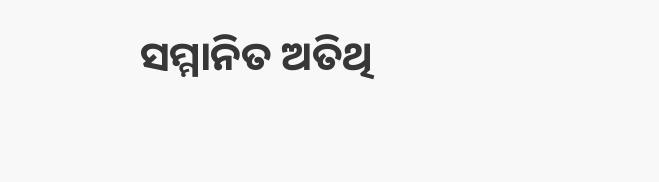ସମ୍ମାନିତ ଅତିଥି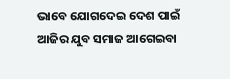ଭାବେ ଯୋଗଦେଇ ଦେଶ ପାଇଁ ଆଜିର ଯୁବ ସମାଜ ଆଗେଇବା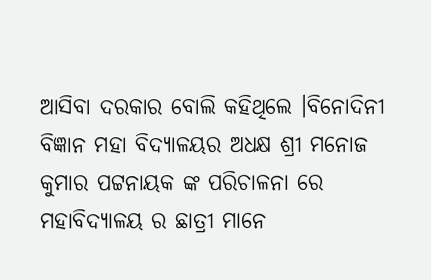ଆସିବା ଦରକାର ବୋଲି କହିଥିଲେ ।ବିନୋଦିନୀ ବିଜ୍ଞାନ ମହା ବିଦ୍ୟାଳୟର ଅଧକ୍ଷ ଶ୍ରୀ ମନୋଜ କୁମାର ପଟ୍ଟନାୟକ ଙ୍କ ପରିଚାଳନା ରେ ମହାବିଦ୍ୟାଳୟ ର ଛାତ୍ରୀ ମାନେ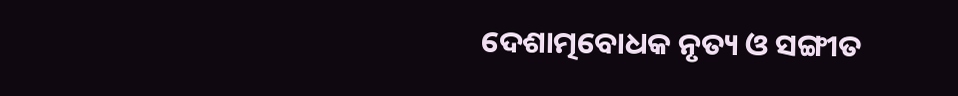ଦେଶାତ୍ମବୋଧକ ନୃତ୍ୟ ଓ ସଙ୍ଗୀତ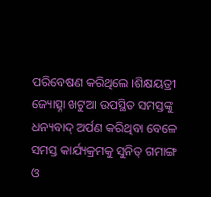ପରିବେଷଣ କରିଥିଲେ ।ଶିକ୍ଷୟତ୍ରୀ ଜ୍ୟୋତ୍ସ୍ନା ଖଟୁଆ ଉପସ୍ଥିତ ସମସ୍ତଙ୍କୁ ଧନ୍ୟବାଦ୍ ଅର୍ପଣ କରିଥିବା ବେଳେ ସମସ୍ତ କାର୍ଯ୍ୟକ୍ରମକୁ ସୁନିତ୍ ଗମାଙ୍ଗ ଓ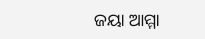ଜୟା ଆମ୍ମା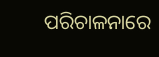ପରିଚାଳନାରେ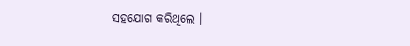ସହଯୋଗ କରିଥିଲେ ।